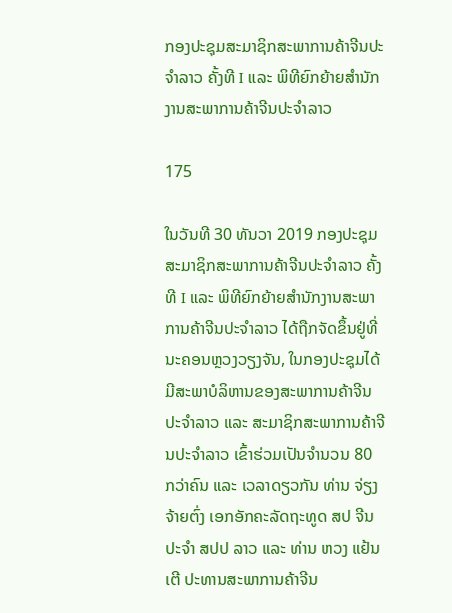ກອງປະຊຸມສະມາຊິກສະພາການຄ້າຈີນປະຈຳລາວ ຄັ້ງທີ I ແລະ ພິທີຍົກຍ້າຍສຳນັກງານສະພາການຄ້າຈີນປະຈຳລາວ

175

ໃນວັນທີ 30 ທັນວາ 2019 ກອງປະຊຸມສະມາຊິກສະພາການຄ້າຈີນປະຈຳລາວ ຄັ້ງທີ I ແລະ ພິທີຍົກຍ້າຍສຳນັກງານສະພາການຄ້າຈີນປະຈຳລາວ ໄດ້ຖືກຈັດຂຶ້ນຢູ່ທີ່ນະຄອນຫຼວງວຽງຈັນ, ໃນກອງປະຊຸມໄດ້ມີສະພາບໍລິຫານຂອງສະພາການຄ້າຈີນປະຈຳລາວ ແລະ ສະມາຊິກສະພາການຄ້າຈີນປະຈຳລາວ ເຂົ້າຮ່ວມເປັນຈຳນວນ 80 ກວ່າຄົນ ແລະ ເວລາດຽວກັນ ທ່ານ ຈ່ຽງ ຈ້າຍຕົ່ງ ເອກອັກຄະລັດຖະທູດ ສປ ຈີນ ປະຈຳ ສປປ ລາວ ແລະ ທ່ານ ຫວງ ແຢ້ນເຕີ ປະທານສະພາການຄ້າຈີນ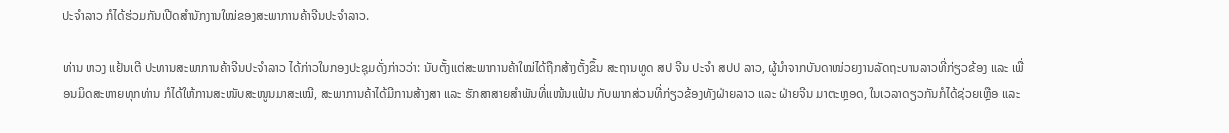ປະຈຳລາວ ກໍໄດ້ຮ່ວມກັນເປີດສຳນັກງານໃໝ່ຂອງສະພາການຄ້າຈີນປະຈຳລາວ.

ທ່ານ ຫວງ ແຢ້ນເຕີ ປະທານສະພາການຄ້າຈີນປະຈຳລາວ ໄດ້ກ່າວໃນກອງປະຊຸມດັ່ງກ່າວວ່າ: ນັບຕັ້ງແຕ່ສະພາການຄ້າໃໝ່ໄດ້ຖືກສ້າງຕັ້ງຂຶ້ນ ສະຖານທູດ ສປ ຈີນ ປະຈຳ ສປປ ລາວ, ຜູ້ນຳຈາກບັນດາໜ່ວຍງານລັດຖະບານລາວທີ່ກ່ຽວຂ້ອງ ແລະ ເພື່ອນມິດສະຫາຍທຸກທ່ານ ກໍໄດ້ໃຫ້ການສະໜັບສະໜູນມາສະເໝີ, ສະພາການຄ້າໄດ້ມີການສ້າງສາ ແລະ ຮັກສາສາຍສຳພັນທີ່ແໜ້ນແຟ້ນ ກັບພາກສ່ວນທີ່ກ່ຽວຂ້ອງທັງຝ່າຍລາວ ແລະ ຝ່າຍຈີນ ມາຕະຫຼອດ, ໃນເວລາດຽວກັນກໍໄດ້ຊ່ວຍເຫຼືອ ແລະ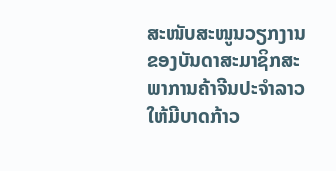ສະໜັບສະໜູນວຽກງານຂອງບັນດາສະມາຊິກສະພາການຄ້າຈີນປະຈຳລາວ ໃຫ້ມີບາດກ້າວ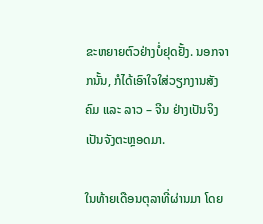ຂະຫຍາຍຕົວຢ່າງບໍ່ຢຸດຢັ້ງ. ນອກຈາກນັ້ນ, ກໍໄດ້ເອົາໃຈໃສ່ວຽກງານສັງຄົມ ແລະ ລາວ – ຈີນ ຢ່າງເປັນຈິງເປັນຈັງຕະຫຼອດມາ.

ໃນທ້າຍເດືອນຕຸລາທີ່ຜ່ານມາ ໂດຍ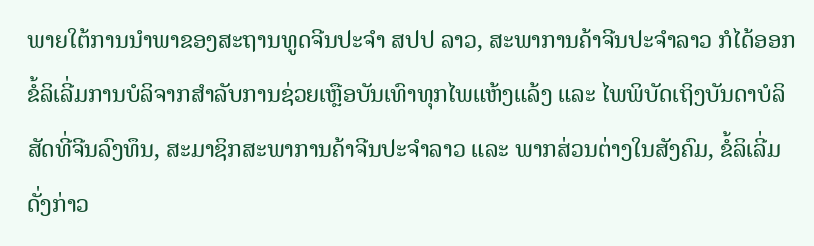ພາຍໃຕ້ການນຳພາຂອງສະຖານທູດຈີນປະຈຳ ສປປ ລາວ, ສະພາການຄ້າຈີນປະຈຳລາວ ກໍໄດ້ອອກຂໍ້ລິເລີ່ມການບໍລິຈາກສຳລັບການຊ່ວຍເຫຼືອບັນເທົາທຸກໄພແຫ້ງແລ້ງ ແລະ ໄພພິບັດເຖິງບັນດາບໍລິສັດທີ່ຈີນລົງທຶນ, ສະມາຊິກສະພາການຄ້າຈີນປະຈຳລາວ ແລະ ພາກສ່ວນຕ່າງໃນສັງຄົມ, ຂໍ້ລິເລີ່ມດັ່ງກ່າວ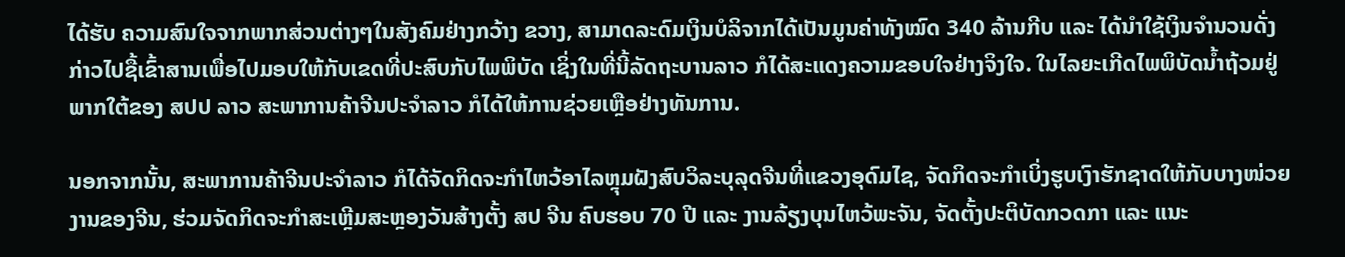ໄດ້ຮັບ ຄວາມສົນໃຈຈາກພາກສ່ວນຕ່າງໆໃນສັງຄົມຢ່າງກວ້າງ ຂວາງ, ສາມາດລະດົມເງິນບໍລິຈາກໄດ້ເປັນມູນຄ່າທັງໝົດ 340 ລ້ານກີບ ແລະ ໄດ້ນຳໃຊ້ເງິນຈຳນວນດັ່ງກ່າວໄປຊື້ເຂົ້າສານເພື່ອໄປມອບໃຫ້ກັບເຂດທີ່ປະສົບກັບໄພພິບັດ ເຊິ່ງໃນທີ່ນີ້ລັດຖະບານລາວ ກໍໄດ້ສະແດງຄວາມຂອບໃຈຢ່າງຈິງໃຈ. ໃນໄລຍະເກີດໄພພິບັດນ້ຳຖ້ວມຢູ່ພາກໃຕ້ຂອງ ສປປ ລາວ ສະພາການຄ້າຈີນປະຈຳລາວ ກໍໄດ້ໃຫ້ການຊ່ວຍເຫຼືອຢ່າງທັນການ.

ນອກຈາກນັ້ນ, ສະພາການຄ້າຈີນປະຈຳລາວ ກໍໄດ້ຈັດກິດຈະກຳໄຫວ້ອາໄລຫຼຸມຝັງສົບວິລະບຸລຸດຈີນທີ່ແຂວງອຸດົມໄຊ, ຈັດກິດຈະກຳເບິ່ງຮູບເງົາຮັກຊາດໃຫ້ກັບບາງໜ່ວຍງານຂອງຈີນ, ຮ່ວມຈັດກິດຈະກຳສະເຫຼີມສະຫຼອງວັນສ້າງຕັ້ງ ສປ ຈີນ ຄົບຮອບ 70 ປີ ແລະ ງານລ້ຽງບຸນໄຫວ້ພະຈັນ, ຈັດຕັ້ງປະຕິບັດກວດກາ ແລະ ແນະ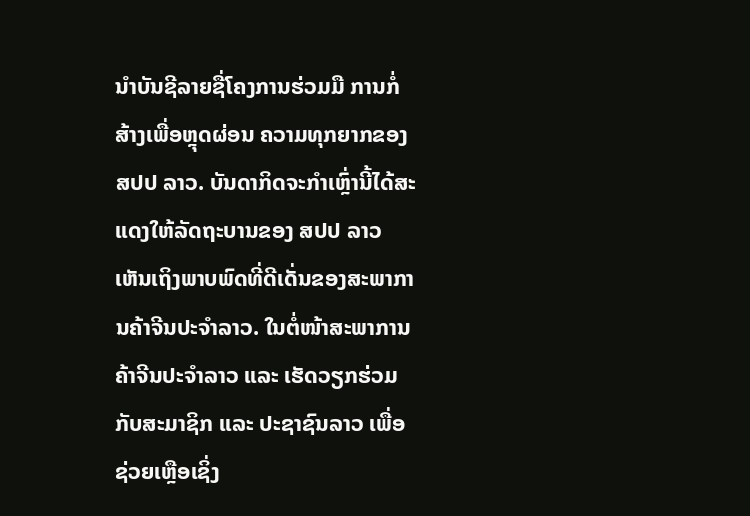ນໍາບັນຊີລາຍຊື່ໂຄງການຮ່ວມມື ການກໍ່ສ້າງເພື່ອຫຼຸດຜ່ອນ ຄວາມທຸກຍາກຂອງ ສປປ ລາວ. ບັນດາກິດຈະກຳເຫຼົ່ານີ້ໄດ້ສະແດງໃຫ້ລັດຖະບານຂອງ ສປປ ລາວ ເຫັນເຖິງພາບພົດທີ່ດີເດັ່ນຂອງສະພາການຄ້າຈີນປະຈຳລາວ. ໃນຕໍ່ໜ້າສະພາການຄ້າຈີນປະຈຳລາວ ແລະ ເຮັດວຽກຮ່ວມກັບສະມາຊິກ ແລະ ປະຊາຊົນລາວ ເພື່ອຊ່ວຍເຫຼືອເຊິ່ງ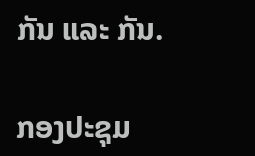ກັນ ແລະ ກັນ.

ກອງປະຊຸມ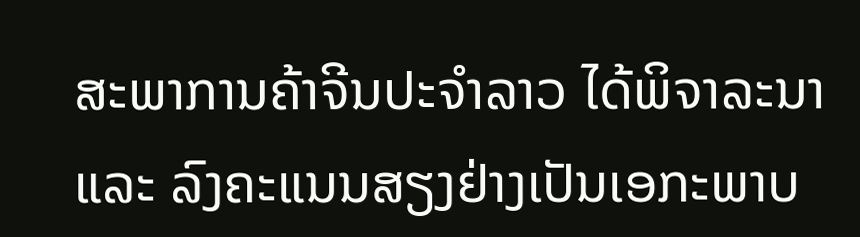ສະພາການຄ້າຈີນປະຈຳລາວ ໄດ້ພິຈາລະນາ ແລະ ລົງຄະແນນສຽງຢ່າງເປັນເອກະພາບ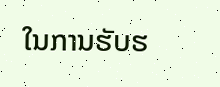ໃນການຮັບຮ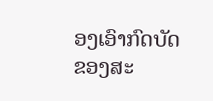ອງເອົາກົດບັດຂອງສະ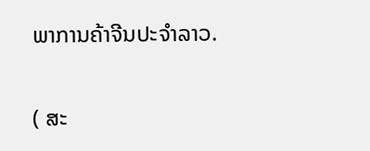ພາການຄ້າຈີນປະຈຳລາວ.

( ສະ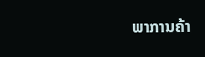ພາການຄ້າ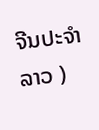ຈີນປະຈຳລາວ )